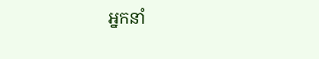អ្នកនាំ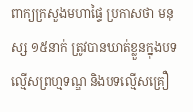ពាក្យក្រសួងមហាផ្ទៃ ប្រកាសថា មនុស្ស ១៥នាក់ ត្រូវបានឃាត់ខ្លួនក្នុងបទល្មើសព្រហ្មទណ្ឌ និងបទល្មើសគ្រឿ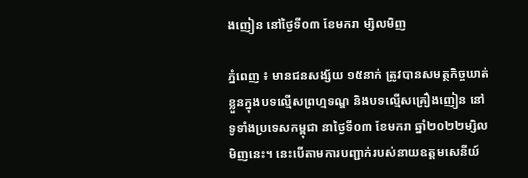ងញៀន នៅថ្ងៃទី០៣ ខែមករា ម្សិលមិញ

ភ្នំពេញ ៖ មានជនសង្ស័យ ១៥នាក់ ត្រូវបានសមត្ថកិច្ចឃាត់ខ្លួនក្នុងបទល្មើសព្រហ្មទណ្ឌ និងបទល្មើសគ្រឿងញៀន នៅទូទាំងប្រទេសកម្ពុជា នាថ្ងៃទី០៣ ខែមករា ឆ្នាំ២០២២ម្សិលមិញនេះ។ នេះបើតាមការបញ្ជាក់របស់នាយឧត្តមសេនីយ៍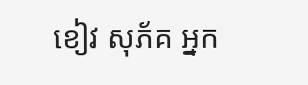ខៀវ សុភ័គ អ្នក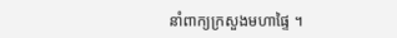នាំពាក្យក្រសួងមហាផ្ទៃ ។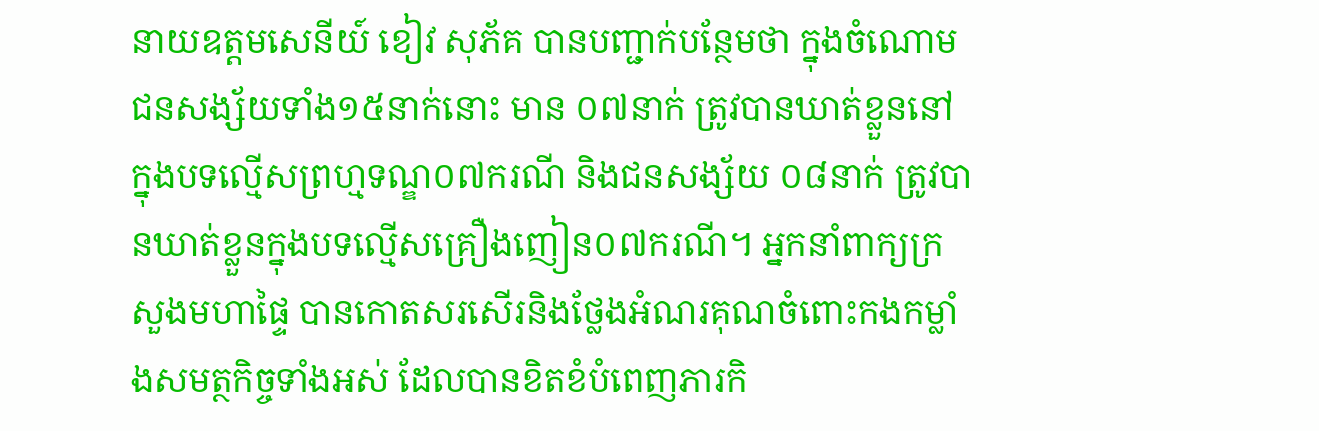នាយឧត្តមសេនីយ៍ ខៀវ សុភ័គ បានបញ្ជាក់បន្ថែមថា ក្នុងចំណោមជនសង្ស័យទាំង១៥នាក់នោះ មាន ០៧នាក់ ត្រូវបានឃាត់ខ្លួននៅក្នុងបទល្មើសព្រហ្មទណ្ឌ០៧ករណី និងជនសង្ស័យ ០៨នាក់ ត្រូវបានឃាត់ខ្លួនក្នុងបទល្មើសគ្រឿងញៀន០៧ករណី។ អ្នកនាំពាក្យក្រសួងមហាផ្ទៃ បានកោតសរសើរនិងថ្លែងអំណរគុណចំពោះកងកម្លាំងសមត្ថកិច្ចទាំងអស់ ដែលបានខិតខំបំពេញភារកិ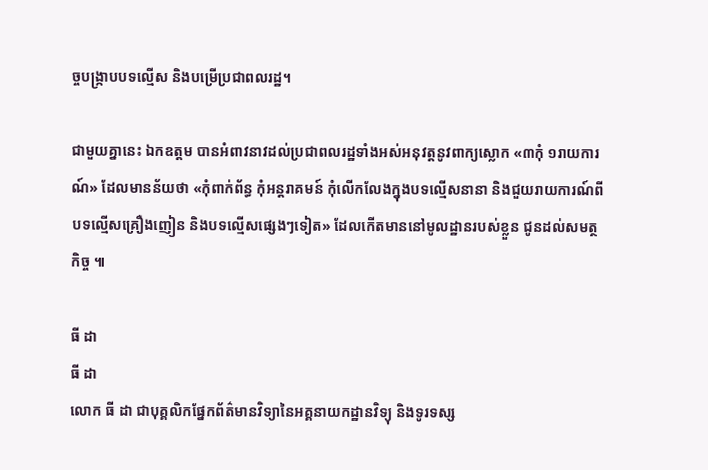ច្ចបង្ក្រាបបទល្មើស និងបម្រើប្រជាពលរដ្ឋ។

ជាមួយគ្នានេះ ឯកឧត្តម បានអំពាវនាវដល់ប្រជាពលរដ្ឋទាំងអស់អនុវត្តនូវពាក្យស្លោក «៣កុំ ១រាយការណ៍» ដែលមានន័យថា «កុំពាក់ព័ន្ធ កុំអន្តរាគមន៍ កុំលើកលែងក្នុងបទល្មើសនានា និងជួយរាយការណ៍ពីបទល្មើសគ្រឿងញៀន និងបទល្មើសផ្សេងៗទៀត» ដែលកើតមាននៅមូលដ្ឋានរបស់ខ្លួន ជូនដល់សមត្ថកិច្ច ៕

ធី ដា
ធី ដា
លោក ធី ដា ជាបុគ្គលិកផ្នែកព័ត៌មានវិទ្យានៃអគ្គនាយកដ្ឋានវិទ្យុ និងទូរទស្ស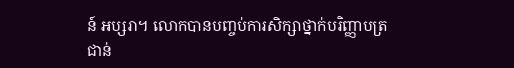ន៍ អប្សរា។ លោកបានបញ្ចប់ការសិក្សាថ្នាក់បរិញ្ញាបត្រជាន់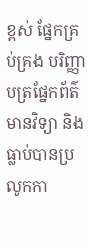ខ្ពស់ ផ្នែកគ្រប់គ្រង បរិញ្ញាបត្រផ្នែកព័ត៌មានវិទ្យា និងធ្លាប់បានប្រលូកកា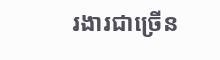រងារជាច្រើន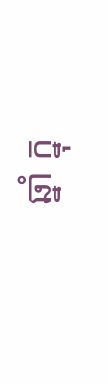ឆ្នាំ ក្នុ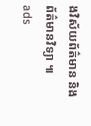ងវិស័យព័ត៌មាន និងព័ត៌មានវិទ្យា ៕
ads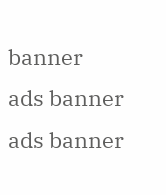banner
ads banner
ads banner